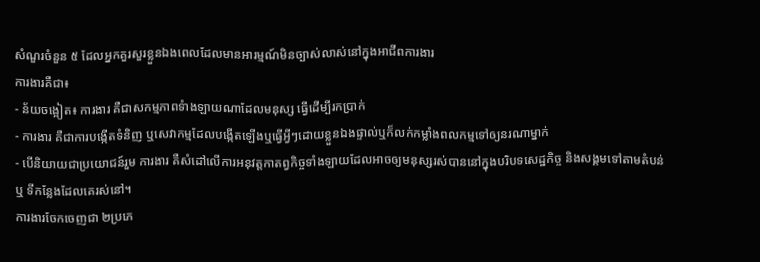សំណួរចំនួន ៥ ដែលអ្នកគួរសួរខ្លួនឯងពេលដែលមានអារម្មណ៍មិនច្បាស់លាស់នៅក្នុងអាជីពការងារ
ការងារគឺជា៖
- ន័យចង្អៀត៖ ការងារ គឺជាសកម្មភាពទំាងឡាយណាដែលមនុស្ស ធ្វើដើម្បីរកប្រាក់
- ការងារ គឺជាការបង្កើតទំនិញ ឬសេវាកម្មដែលបង្កើតឡើងឬធ្វើអ្វីៗដោយខ្លួនឯងផ្ទាល់ឬក៏លក់កម្លាំងពលកម្មទៅឲ្យនរណាម្នាក់
- បើនិយាយជាប្រយោជន៍រួម ការងារ គឺសំដៅលើការអនុវត្តកាតព្វកិច្ចទាំងឡាយដែលអាចឲ្យមនុស្សរស់បាននៅក្នុងបរិបទសេដ្ឋកិច្ច និងសង្គមទៅតាមតំបន់ ឬ ទីកន្លែងដែលគេរស់នៅ។
ការងារចែកចេញជា ២ប្រភេ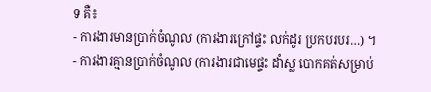ទ គឺ៖
- ការងារមានប្រាក់ចំណូល (ការងារក្រៅផ្ទះ លក់ដូរ ប្រកបរបរ…) ។
- ការងារគ្មានប្រាក់ចំណូល (ការងារជាមេផ្ទះ ដាំស្ល បោកគត់សម្រាប់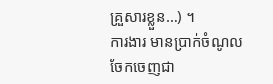គ្រួសារខ្លួន…) ។
ការងារ មានប្រាក់ចំណូលចែកចេញជា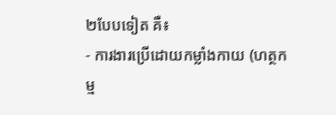២បែបទៀត គឺ៖
- ការងារប្រើដោយកម្លាំងកាយ (ហត្ថកម្ម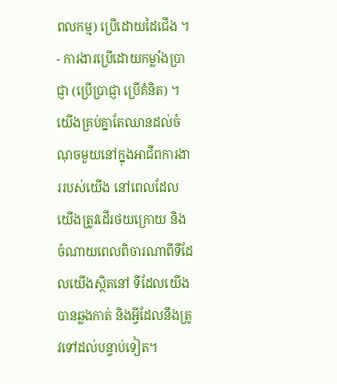ពលកម្ម) ប្រើដោយដៃជើង ។
- ការងារប្រើដោយកម្លាំងប្រាជ្ញា (ប្រើប្រាជ្ញា ប្រើគំនិត) ។
យើងគ្រប់គ្នាតែឈានដល់ចំណុចមួយនៅក្នុងអាជីពការងាររបស់យើង នៅពេលដែលយើងត្រូវដើរថយក្រោយ និងចំណាយពេលពិចារណាពីទីដែលយើងស្ថិតនៅ ទីដែលយើងបានឆ្លងកាត់ និងអ្វីដែលនឹងត្រូវទៅដល់បន្ទាប់ទៀត។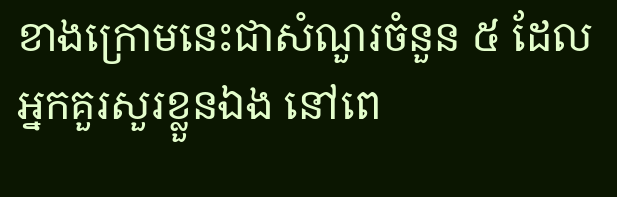ខាងក្រោមនេះជាសំណួរចំនួន ៥ ដែលអ្នកគួរសួរខ្លួនឯង នៅពេ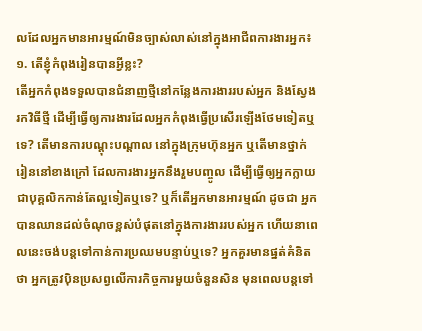លដែលអ្នកមានអារម្មណ៍មិនច្បាស់លាស់នៅក្នុងអាជីពការងារអ្នក៖
១. តើខ្ញុំកំពុងរៀនបានអ្វីខ្លះ?
តើអ្នកកំពុងទទួលបានជំនាញថ្មីនៅកន្លែងការងាររបស់អ្នក និងស្វែងរកវិធីថ្មី ដើម្បីធ្វើឲ្យការងារដែលអ្នកកំពុងធ្វើប្រសើរឡើងថែមទៀតឬទេ? តើមានការបណ្តុះបណ្តាល នៅក្នុងក្រុមហ៊ុនអ្នក ឬតើមានថ្នាក់រៀននៅខាងក្រៅ ដែលការងារអ្នកនឹងរួមបញ្ចូល ដើម្បីធ្វើឲ្យអ្នកក្លាយជាបុគ្គលិកកាន់តែល្អទៀតឬទេ? ឬក៏តើអ្នកមានអារម្មណ៍ ដូចជា អ្នកបានឈានដល់ចំណុចខ្ពស់បំផុតនៅក្នុងការងាររបស់អ្នក ហើយនាពេលនេះចង់បន្តទៅកាន់ការប្រឈមបន្ទាប់ឬទេ? អ្នកគួរមានផ្នត់គំនិតថា អ្នកត្រូវប៉ិនប្រសព្វលើការកិច្ចការមួយចំនួនសិន មុនពេលបន្តទៅ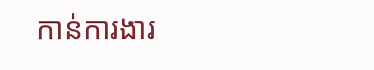កាន់ការងារ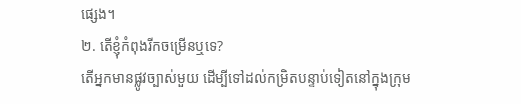ផ្សេង។
២. តើខ្ញុំកំពុងរីកចម្រើនឬទេ?
តើអ្នកមានផ្លូវច្បាស់មួយ ដើម្បីទៅដល់កម្រិតបន្ទាប់ទៀតនៅក្នុងក្រុម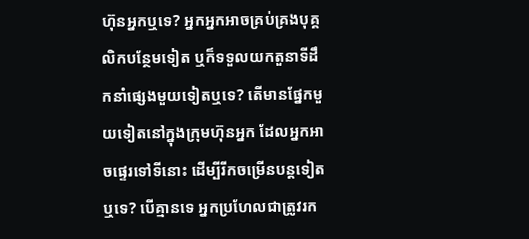ហ៊ុនអ្នកឬទេ? អ្នកអ្នកអាចគ្រប់គ្រងបុគ្គលិកបន្ថែមទៀត ឬក៏ទទួលយកតួនាទីដឹកនាំផ្សេងមួយទៀតឬទេ? តើមានផ្នែកមួយទៀតនៅក្នុងក្រុមហ៊ុនអ្នក ដែលអ្នកអាចផ្ទេរទៅទីនោះ ដើម្បីរីកចម្រើនបន្តទៀតឬទេ? បើគ្មានទេ អ្នកប្រហែលជាត្រូវរក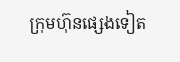ក្រុមហ៊ុនផ្សេងទៀត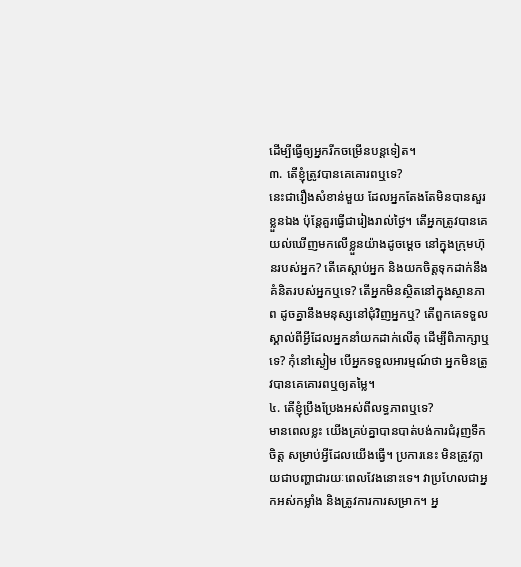ដើម្បីធ្វើឲ្យអ្នករីកចម្រើនបន្តទៀត។
៣. តើខ្ញុំត្រូវបានគេគោរពឬទេ?
នេះជារឿងសំខាន់មួយ ដែលអ្នកតែងតែមិនបានសួរខ្លួនឯង ប៉ុន្តែគួរធ្វើជារៀងរាល់ថ្ងៃ។ តើអ្នកត្រូវបានគេយល់ឃើញមកលើខ្លួនយ៉ាងដូចម្តេច នៅក្នុងក្រុមហ៊ុនរបស់អ្នក? តើគេស្តាប់អ្នក និងយកចិត្តទុកដាក់នឹងគំនិតរបស់អ្នកឬទេ? តើអ្នកមិនស្ថិតនៅក្នុងស្ថានភាព ដូចគ្នានឹងមនុស្សនៅជុំវិញអ្នកឬ? តើពួកគេទទួលស្គាល់ពីអ្វីដែលអ្នកនាំយកដាក់លើតុ ដើម្បីពិភាក្សាឬទេ? កុំនៅស្ងៀម បើអ្នកទទួលអារម្មណ៍ថា អ្នកមិនត្រូវបានគេគោរពឬឲ្យតម្លៃ។
៤. តើខ្ញុំប្រឹងប្រែងអស់ពីលទ្ធភាពឬទេ?
មានពេលខ្លះ យើងគ្រប់គ្នាបានបាត់បង់ការជំរុញទឹកចិត្ត សម្រាប់អ្វីដែលយើងធ្វើ។ ប្រការនេះ មិនត្រូវក្លាយជាបញ្ហាជារយៈពេលវែងនោះទេ។ វាប្រហែលជាអ្នកអស់កម្លាំង និងត្រូវការការសម្រាក។ អ្ន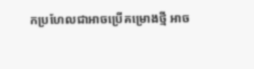កប្រហែលជាអាចប្រើគម្រោងថ្មី អាច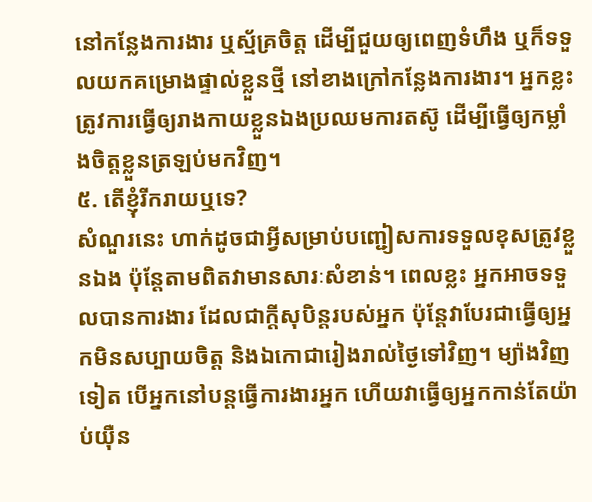នៅកន្លែងការងារ ឬស្ម័គ្រចិត្ត ដើម្បីជួយឲ្យពេញទំហឹង ឬក៏ទទួលយកគម្រោងផ្ទាល់ខ្លួនថ្មី នៅខាងក្រៅកន្លែងការងារ។ អ្នកខ្លះត្រូវការធ្វើឲ្យរាងកាយខ្លួនឯងប្រឈមការតស៊ូ ដើម្បីធ្វើឲ្យកម្លាំងចិត្តខ្លួនត្រឡប់មកវិញ។
៥. តើខ្ញុំរីករាយឬទេ?
សំណួរនេះ ហាក់ដូចជាអ្វីសម្រាប់បញ្ជៀសការទទួលខុសត្រូវខ្លួនឯង ប៉ុន្តែតាមពិតវាមានសារៈសំខាន់។ ពេលខ្លះ អ្នកអាចទទួលបានការងារ ដែលជាក្តីសុបិន្តរបស់អ្នក ប៉ុន្តែវាបែរជាធ្វើឲ្យអ្នកមិនសប្បាយចិត្ត និងឯកោជារៀងរាល់ថ្ងៃទៅវិញ។ ម្យ៉ាងវិញទៀត បើអ្នកនៅបន្តធ្វើការងារអ្នក ហើយវាធ្វើឲ្យអ្នកកាន់តែយ៉ាប់យ៉ឺន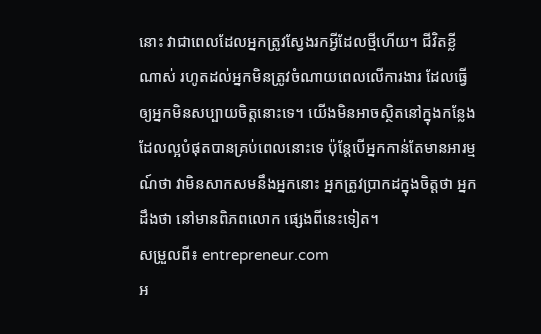នោះ វាជាពេលដែលអ្នកត្រូវស្វែងរកអ្វីដែលថ្មីហើយ។ ជីវិតខ្លីណាស់ រហូតដល់អ្នកមិនត្រូវចំណាយពេលលើការងារ ដែលធ្វើឲ្យអ្នកមិនសប្បាយចិត្តនោះទេ។ យើងមិនអាចស្ថិតនៅក្នុងកន្លែងដែលល្អបំផុតបានគ្រប់ពេលនោះទេ ប៉ុន្តែបើអ្នកកាន់តែមានអារម្មណ៍ថា វាមិនសាកសមនឹងអ្នកនោះ អ្នកត្រូវប្រាកដក្នុងចិត្តថា អ្នកដឹងថា នៅមានពិភពលោក ផ្សេងពីនេះទៀត។
សម្រួលពី៖ entrepreneur.com
អ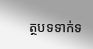ត្ថបទទាក់ទ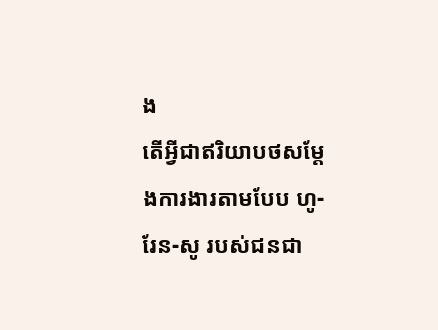ង
តើអ្វីជាឥរិយាបថសម្តែងការងារតាមបែប ហូ-រែន-សូ របស់ជនជា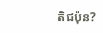តិជប៉ុន?